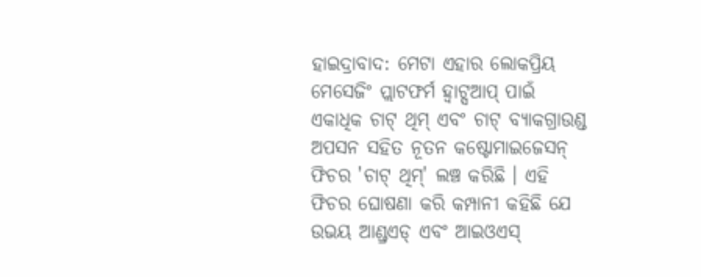ହାଇଦ୍ରାବାଦ: ମେଟା ଏହାର ଲୋକପ୍ରିୟ ମେସେଜିଂ ପ୍ଲାଟଫର୍ମ ହ୍ବାଟ୍ସଆପ୍ ପାଇଁ ଏକାଧିକ ଚାଟ୍ ଥିମ୍ ଏବଂ ଚାଟ୍ ବ୍ୟାକଗ୍ରାଉଣ୍ଡ ଅପସନ ସହିତ ନୂତନ କଷ୍ଟୋମାଇଜେସନ୍ ଫିଚର 'ଚାଟ୍ ଥିମ୍' ଲଞ୍ଚ କରିଛି । ଏହି ଫିଚର ଘୋଷଣା କରି କମ୍ପାନୀ କହିଛି ଯେ ଉଭୟ ଆଣ୍ଡ୍ରଏଡ୍ ଏବଂ ଆଇଓଏସ୍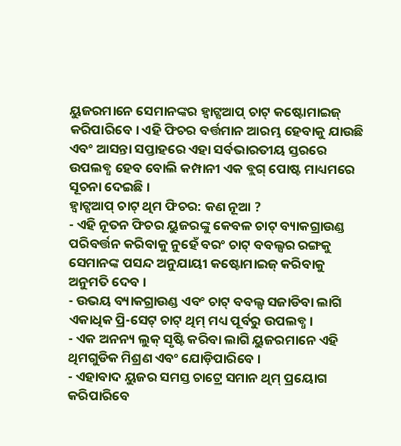ୟୁଜରମାନେ ସେମାନଙ୍କର ହ୍ବାଟ୍ସଆପ୍ ଚାଟ୍ କଷ୍ଟୋମାଇଜ୍ କରିପାରିବେ। ଏହି ଫିଚର ବର୍ତ୍ତମାନ ଆରମ୍ଭ ହେବାକୁ ଯାଉଛି ଏବଂ ଆସନ୍ତା ସପ୍ତାହରେ ଏହା ସର୍ବଭାରତୀୟ ସ୍ତରରେ ଉପଲବ୍ଧ ହେବ ବୋଲି କମ୍ପାନୀ ଏକ ବ୍ଲଗ୍ ପୋଷ୍ଟ ମାଧ୍ୟମରେ ସୂଚନା ଦେଇଛି ।
ହ୍ବାଟ୍ସଆପ୍ ଚାଟ୍ ଥିମ ଫିଚର: କଣ ନୂଆ ?
- ଏହି ନୂତନ ଫିଚର ୟୁଜରଙ୍କୁ କେବଳ ଚାଟ୍ ବ୍ୟାକଗ୍ରାଉଣ୍ଡ ପରିବର୍ତ୍ତନ କରିବାକୁ ନୁହେଁ ବରଂ ଚାଟ୍ ବବଲ୍ସର ରଙ୍ଗକୁ ସେମାନଙ୍କ ପସନ୍ଦ ଅନୁଯାୟୀ କଷ୍ଟୋମାଇଜ୍ କରିବାକୁ ଅନୁମତି ଦେବ ।
- ଉଭୟ ବ୍ୟାକଗ୍ରାଉଣ୍ଡ ଏବଂ ଚାଟ୍ ବବଲ୍ସ ସଜାଡିବା ଲାଗି ଏକାଧିକ ପ୍ରି-ସେଟ୍ ଚାଟ୍ ଥିମ୍ ମଧ୍ୟ ପୂର୍ବରୁ ଉପଲବ୍ଧ ।
- ଏକ ଅନନ୍ୟ ଲୁକ୍ ସୃଷ୍ଟି କରିବା ଲାଗି ୟୁଜରମାନେ ଏହି ଥିମଗୁଡିକ ମିଶ୍ରଣ ଏବଂ ଯୋଡ଼ିପାରିବେ ।
- ଏହାବାଦ ୟୁଜର ସମସ୍ତ ଚାଟ୍ରେ ସମାନ ଥିମ୍ ପ୍ରୟୋଗ କରିପାରିବେ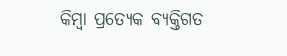କିମ୍ବା ପ୍ରତ୍ୟେକ ବ୍ୟକ୍ତିଗତ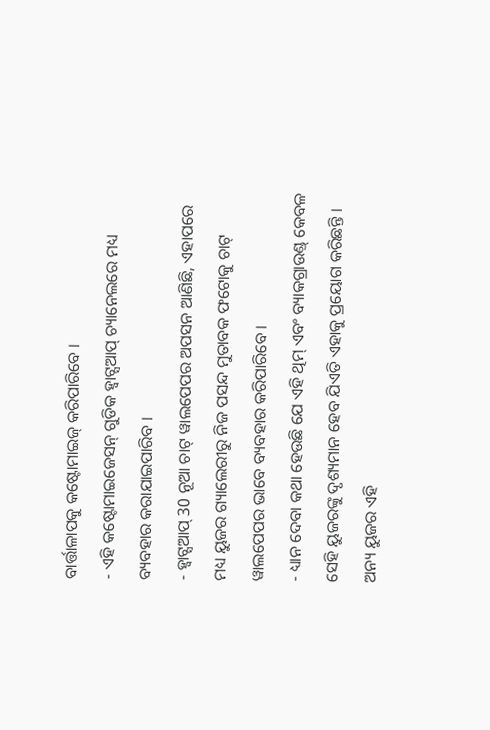ବାର୍ତ୍ତାଳାପକୁ କଷ୍ଟୋମାଇଜ୍ କରିପାରିବେ ।
- ଏହି କଷ୍ଟୋମାଇଜେସନ୍ ଗୁଡିକ ହ୍ବାଟ୍ସଆପ୍ ଚ୍ୟାନେଲରେ ମଧ୍ୟ ବ୍ୟବହାର କରାଯାଇପାରିବ ।
- ହ୍ବାଟ୍ସଆପ୍ 30 ନୂଆ ଚାଟ୍ ୱାଲପେପର ଅପସନ ଆଣିଛି, ଏହାପରେ ମଧ୍ୟ ୟୁଜର ଗ୍ୟାଲେରୀରୁ ନିଜ ପସନ୍ଦ ମୁତାବକ ଫଟୋକୁ ଚାଟ୍ ୱାଲପେପର ଭାବେ ବ୍ୟବହାର କରିପାରିବେ ।
- ଧ୍ୟାନ ଦେବା କଥା ହେଉଛି ଯେ ଏହି ଥିମ୍ ଏବଂ ବ୍ୟାକଗ୍ରାଉଣ୍ଡ୍ କେବଳ ସେହି ୟୁଜରଙ୍କୁ ଦୃଶ୍ୟମାନ ହେବ ଯିଏତି ଏହାକୁ ପ୍ରୟୋଗ କରିଛନ୍ତି । ଅନ୍ୟ ୟୁଜର ଏହି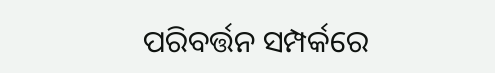ପରିବର୍ତ୍ତନ ସମ୍ପର୍କରେ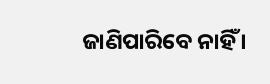ଜାଣିପାରିବେ ନାହିଁ ।